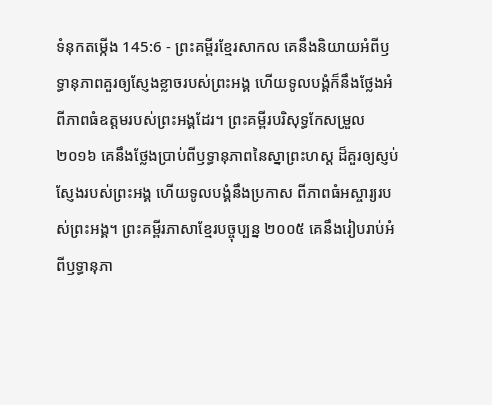ទំនុកតម្កើង 145:6 - ព្រះគម្ពីរខ្មែរសាកល គេនឹងនិយាយអំពីឫទ្ធានុភាពគួរឲ្យស្ញែងខ្លាចរបស់ព្រះអង្គ ហើយទូលបង្គំក៏នឹងថ្លែងអំពីភាពធំឧត្ដមរបស់ព្រះអង្គដែរ។ ព្រះគម្ពីរបរិសុទ្ធកែសម្រួល ២០១៦ គេនឹងថ្លែងប្រាប់ពីឫទ្ធានុភាពនៃស្នាព្រះហស្ដ ដ៏គួរឲ្យស្ញប់ស្ញែងរបស់ព្រះអង្គ ហើយទូលបង្គំនឹងប្រកាស ពីភាពធំអស្ចារ្យរបស់ព្រះអង្គ។ ព្រះគម្ពីរភាសាខ្មែរបច្ចុប្បន្ន ២០០៥ គេនឹងរៀបរាប់អំពីឫទ្ធានុភា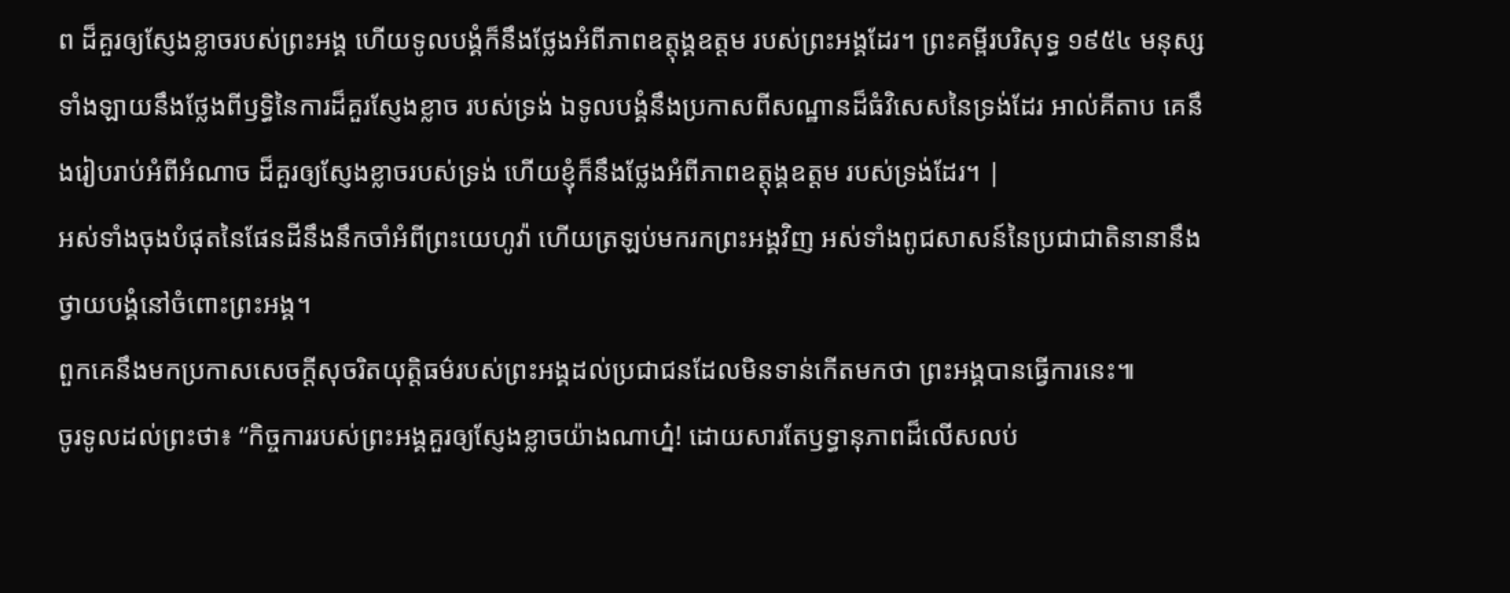ព ដ៏គួរឲ្យស្ញែងខ្លាចរបស់ព្រះអង្គ ហើយទូលបង្គំក៏នឹងថ្លែងអំពីភាពឧត្តុង្គឧត្ដម របស់ព្រះអង្គដែរ។ ព្រះគម្ពីរបរិសុទ្ធ ១៩៥៤ មនុស្សទាំងឡាយនឹងថ្លែងពីឫទ្ធិនៃការដ៏គួរស្ញែងខ្លាច របស់ទ្រង់ ឯទូលបង្គំនឹងប្រកាសពីសណ្ឋានដ៏ធំវិសេសនៃទ្រង់ដែរ អាល់គីតាប គេនឹងរៀបរាប់អំពីអំណាច ដ៏គួរឲ្យស្ញែងខ្លាចរបស់ទ្រង់ ហើយខ្ញុំក៏នឹងថ្លែងអំពីភាពឧត្តុង្គឧត្ដម របស់ទ្រង់ដែរ។ |
អស់ទាំងចុងបំផុតនៃផែនដីនឹងនឹកចាំអំពីព្រះយេហូវ៉ា ហើយត្រឡប់មករកព្រះអង្គវិញ អស់ទាំងពូជសាសន៍នៃប្រជាជាតិនានានឹងថ្វាយបង្គំនៅចំពោះព្រះអង្គ។
ពួកគេនឹងមកប្រកាសសេចក្ដីសុចរិតយុត្តិធម៌របស់ព្រះអង្គដល់ប្រជាជនដែលមិនទាន់កើតមកថា ព្រះអង្គបានធ្វើការនេះ៕
ចូរទូលដល់ព្រះថា៖ “កិច្ចការរបស់ព្រះអង្គគួរឲ្យស្ញែងខ្លាចយ៉ាងណាហ្ន៎! ដោយសារតែឫទ្ធានុភាពដ៏លើសលប់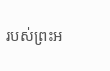របស់ព្រះអ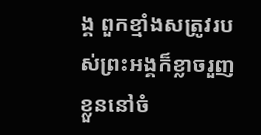ង្គ ពួកខ្មាំងសត្រូវរបស់ព្រះអង្គក៏ខ្លាចរួញខ្លួននៅចំ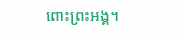ពោះព្រះអង្គ។